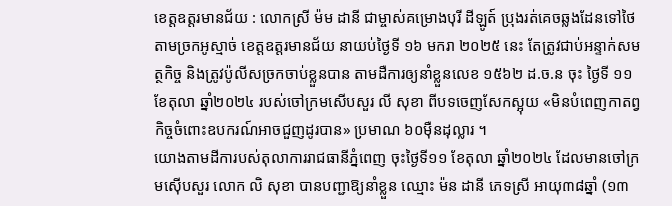ខេត្តឧត្ដរមានជ័យ : លោកស្រី ម៉ម ដានី ជាម្ចាស់គម្រោងបុរី ដីឡូត៍ ប្រុងរត់គេចឆ្លងដែនទៅថៃ តាមច្រកអូស្មាច់ ខេត្តឧត្តរមានជ័យ នាយប់ថ្ងៃទី ១៦ មករា ២០២៥ នេះ តែត្រូវជាប់អន្ទាក់សមត្ថកិច្ច និងត្រូវប៉ូលីសច្រកចាប់ខ្លួនបាន តាមដឺការឲ្យនាំខ្លួនលេខ ១៥៦២ ដ.ច.ន ចុះ ថ្ងៃទី ១១ ខែតុលា ឆ្នាំ២០២៤ របស់ចៅក្រមសើបសួរ លី សុខា ពីបទចេញសែកស្អុយ «មិនបំពេញកាតព្វកិច្ចចំពោះឧបករណ៍អាចជួញដូរបាន» ប្រមាណ ៦០ម៉ឺនដុល្លារ ។
យោងតាមដីការបស់តុលាការរាជធានីភ្នំពេញ ចុះថ្ងៃទី១១ ខែតុលា ឆ្នាំ២០២៤ ដែលមានចៅក្រមស៊ើបសួរ លោក លិ សុខា បានបញ្ជាឱ្យនាំខ្លួន ឈ្មោះ ម៉ន ដានី ភេទស្រី អាយុ៣៨ឆ្នាំ (១៣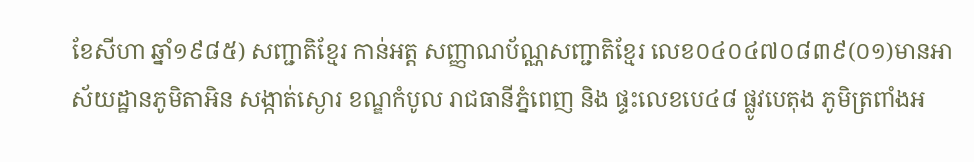ខែសីហា ឆ្នាំ១៩៨៥) សញ្ជាតិខ្មែរ កាន់អត្ត សញ្ញាណប័ណ្ណសញ្ជាតិខ្មែរ លេខ០៤០៤៧០៨៣៩(០១)មានអាស័យដ្ឋានភូមិតាអិន សង្កាត់ស្ងោរ ខណ្ឌកំបូល រាជធានីភ្នំពេញ និង ផ្ទះលេខបេ៤៨ ផ្លូវបេតុង ភូមិត្រពាំងអ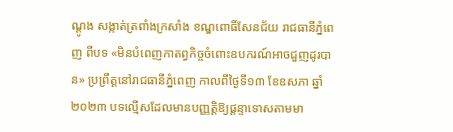ណ្តូង សង្កាត់ត្រពាំងក្រសាំង ខណ្ឌពោធិ៍សែនជ័យ រាជធានីភ្នំពេញ ពីបទ «មិនបំពេញកាតព្វកិច្ចចំពោះឧបករណ៍អាចជួញដូរបាន» ប្រព្រឹត្តនៅរាជធានីភ្នំពេញ កាលពីថ្ងៃទី១៣ ខែឧសភា ឆ្នាំ២០២៣ បទល្មើសដែលមានបញ្ញត្តិឱ្យផ្តន្ទាទោសតាមមា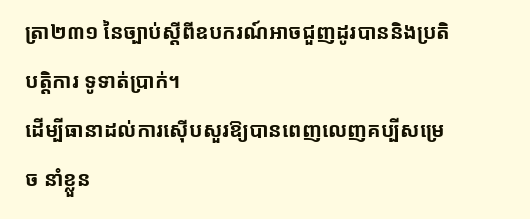ត្រា២៣១ នៃច្បាប់ស្តីពីឧបករណ៍អាចជួញដូរបាននិងប្រតិបត្តិការ ទូទាត់ប្រាក់។
ដើម្បីធានាដល់ការស៊ើបសួរឱ្យបានពេញលេញគប្បីសម្រេច នាំខ្លួន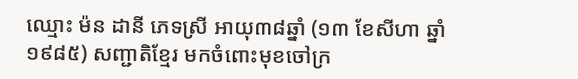ឈ្មោះ ម៉ន ដានី ភេទស្រី អាយុ៣៨ឆ្នាំ (១៣ ខែសីហា ឆ្នាំ១៩៨៥) សញ្ជាតិខ្មែរ មកចំពោះមុខចៅក្រ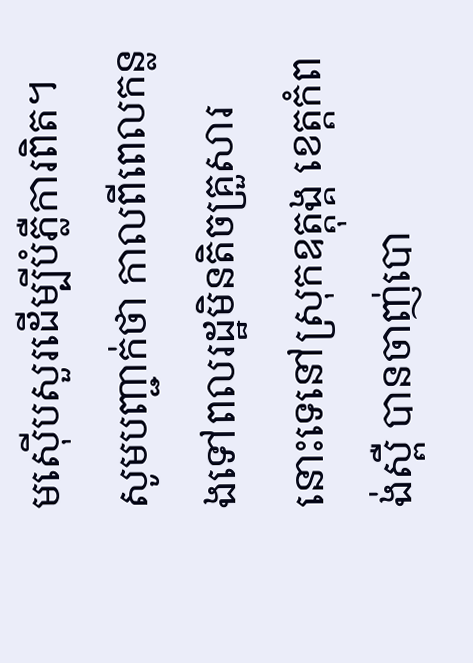មស៊ើបសួរដើម្បីបំភ្លឺការពិត។
សូមបញ្ជាក់ថា កាលពីពេលកន្លងទៅពលរដ្ឋមិនតិចគ្រួសារនោះទេនៅស្រុកឧត្ដុង្គ ខេត្តកំពង់ស្ពឺ បានចាញ់បោ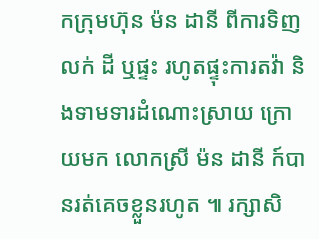កក្រុមហ៊ុន ម៉ន ដានី ពីការទិញ លក់ ដី ឬផ្ទះ រហូតផ្ទុះការតវ៉ា និងទាមទារដំណោះស្រាយ ក្រោយមក លោកស្រី ម៉ន ដានី ក៍បានរត់គេចខ្លួនរហូត ៕ រក្សាសិ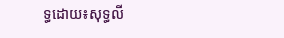ទ្ធដោយ៖សុទ្ធលី